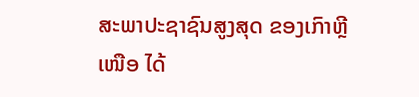ສະພາປະຊາຊົນສູງສຸດ ຂອງເກົາຫຼີເໜືອ ໄດ້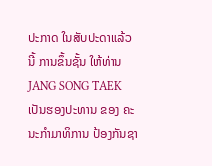ປະກາດ ໃນສັບປະດາແລ້ວນີ້ ການຂຶ້ນຊັ້ນ ໃຫ້ທ່ານ JANG SONG TAEK ເປັນຮອງປະທານ ຂອງ ຄະນະກຳມາທິການ ປ້ອງກັນຊາ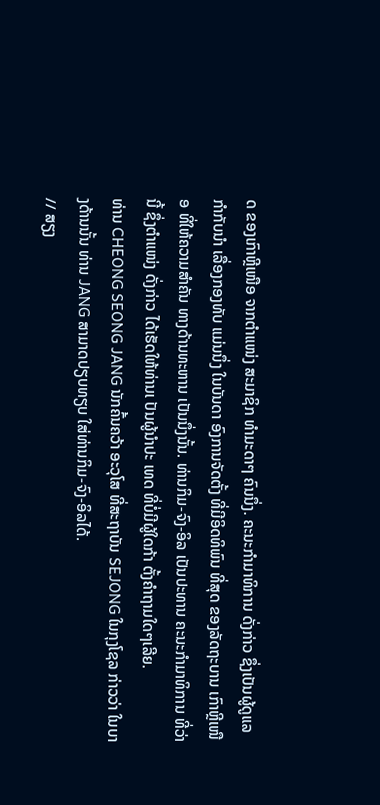ດ ຂອງເກົາຫຼີເໜືອ ຈາກຕຳແໜ່ງ ສະມາຊິກ ທຳມະດາໆ ຄົນນຶ່ງ. ຄະນະກຳມາທິການ ດັ່ງກ່າວ ຊຶ່ງເປັນຜູ້ດູແລ ກຳກັບນຳ ເລື່ອງກອງທັບ ແມ່ນນຶ່ງ ໃນບັນດາ ອົງການຈັດຕັ້ງ ທີ່ມີອິດທິພົນ ທີ່ສຸດ ຂອງລັດຖະບານ ເກົາຫຼີເໜືອ ທີ່ໃຫ້ຄວາມສຳຄັນ ທາງດ້ານທະຫານ ເປັນນຶ່ງນັ້ນ. ທ່ານກິມ-ຈົງ-ອິລ ເປັນປະທານ ຄະນະກຳມາທິການ ທີ່ວ່ານີ້ ຊຶ່ງຕຳແໜ່ງ ດັ່ງກ່າວ ໄດ້ເຮັດໃຫ້ທ່ານເ ປັນຜູ້ນຳປະ ເທດ ທີ່ບໍ່ມີຜູ້ໃດກ້າ ຕັ້ງຄຳຖາມໃດໆເລີຍ.
ທ່ານ CHEONG SEONG JANG ນັກຄົ້ນຄວ້າ ອະວຸໂສ ທີ່ສະຖາບັນ SEJONG ໃນກຸງໂຊລ ກ່າວວ່າ ໃນບາງດ້ານນັ້ນ ທ່ານ JANG ສາມາດປຽບທຽບ ໃສ່ທ່ານກິມ-ຈົງ-ອິລໄດ້.
// ສຽງ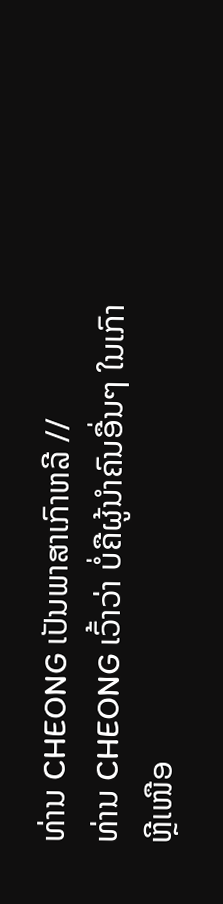ທ່ານ CHEONG ເປັນພາສາເກົາຫລີ //
ທ່ານ CHEONG ເວົ້າວ່າ ບໍ່ຄືຜູ້ນຳຄົນອື່ນໆ ໃນເກົາຫຼີເໜືອ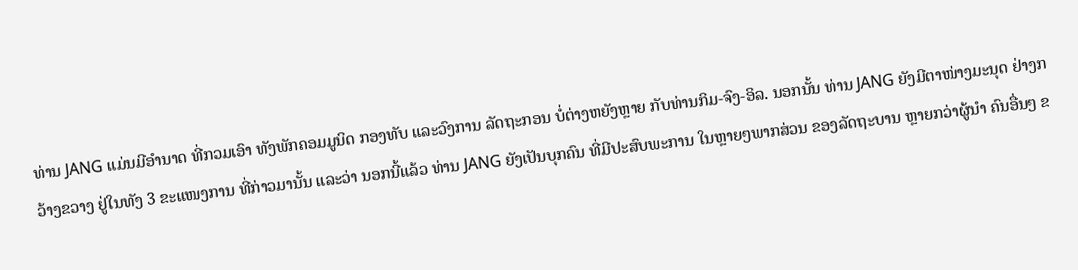ທ່ານ JANG ແມ່ນມີອຳນາດ ທີ່ກວມເອົາ ທັງພັກຄອມມູນິດ ກອງທັບ ແລະວົງການ ລັດຖະກອນ ບໍ່ຕ່າງຫຍັງຫຼາຍ ກັບທ່ານກິມ-ຈົງ-ອິລ. ນອກນັ້ນ ທ່ານ JANG ຍັງມີຕາໜ່າງມະນຸດ ຢ່າງກວ້າງຂວາງ ຢູ່ໃນທັງ 3 ຂະແໜງການ ທີ່ກ່າວມານັ້ນ ແລະວ່າ ນອກນີ້ແລ້ວ ທ່ານ JANG ຍັງເປັນບຸກຄົນ ທີ່ມີປະສົບພະການ ໃນຫຼາຍໆພາກສ່ວນ ຂອງລັດຖະບານ ຫຼາຍກວ່າຜູ້ນຳ ຄົນອື່ນໆ ຂ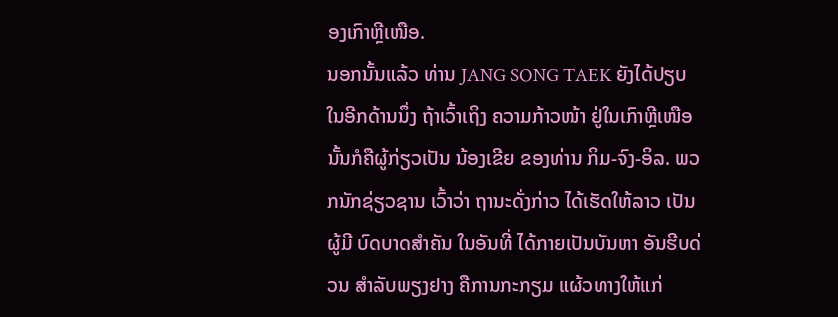ອງເກົາຫຼີເໜືອ.
ນອກນັ້ນແລ້ວ ທ່ານ JANG SONG TAEK ຍັງໄດ້ປຽບ ໃນອີກດ້ານນຶ່ງ ຖ້າເວົ້າເຖິງ ຄວາມກ້າວໜ້າ ຢູ່ໃນເກົາຫຼີເໜືອ ນັ້ນກໍຄືຜູ້ກ່ຽວເປັນ ນ້ອງເຂີຍ ຂອງທ່ານ ກິມ-ຈົງ-ອິລ. ພວກນັກຊ່ຽວຊານ ເວົ້າວ່າ ຖານະດັ່ງກ່າວ ໄດ້ເຮັດໃຫ້ລາວ ເປັນຜູ້ມີ ບົດບາດສຳຄັນ ໃນອັນທີ່ ໄດ້ກາຍເປັນບັນຫາ ອັນຮີບດ່ວນ ສຳລັບພຽງຢາງ ຄືການກະກຽມ ແຜ້ວທາງໃຫ້ແກ່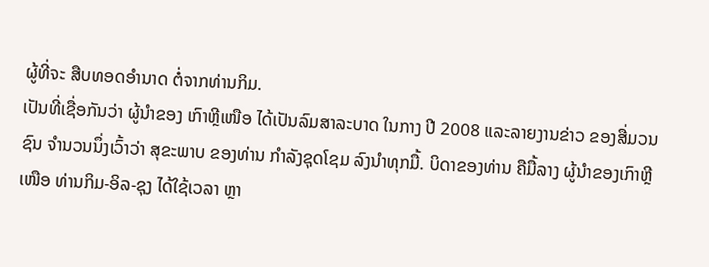ຜູ້ທີ່ຈະ ສືບທອດອຳນາດ ຕໍ່ຈາກທ່ານກິມ.
ເປັນທີ່ເຊື່ອກັນວ່າ ຜູ້ນຳຂອງ ເກົາຫຼີເໜືອ ໄດ້ເປັນລົມສາລະບາດ ໃນກາງ ປີ 2008 ແລະລາຍງານຂ່າວ ຂອງສື່ມວນຊົນ ຈຳນວນນຶ່ງເວົ້າວ່າ ສຸຂະພາບ ຂອງທ່ານ ກຳລັງຊຸດໂຊມ ລົງນຳທຸກມື້. ບິດາຂອງທ່ານ ຄືມື້ລາງ ຜູ້ນຳຂອງເກົາຫຼີເໜືອ ທ່ານກິມ-ອິລ-ຊຸງ ໄດ້ໃຊ້ເວລາ ຫຼາ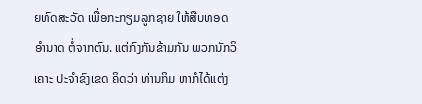ຍທົດສະວັດ ເພື່ອກະກຽມລູກຊາຍ ໃຫ້ສືບທອດອຳນາດ ຕໍ່ຈາກຕົນ. ແຕ່ກົງກັນຂ້າມກັນ ພວກນັກວິເຄາະ ປະຈຳຂົງເຂດ ຄິດວ່າ ທ່ານກິມ ຫາກໍໄດ້ແຕ່ງ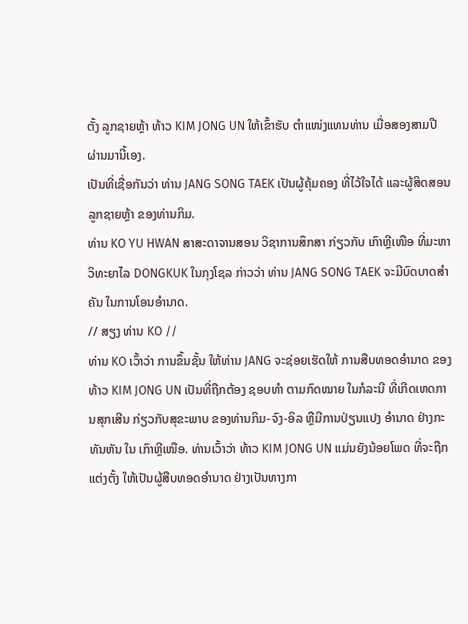ຕັ້ງ ລູກຊາຍຫຼ້າ ທ້າວ KIM JONG UN ໃຫ້ເຂົ້າຮັບ ຕຳແໜ່ງແທນທ່ານ ເມື່ອສອງສາມປີ ຜ່ານມານີ້ເອງ.
ເປັນທີ່ເຊື່ອກັນວ່າ ທ່ານ JANG SONG TAEK ເປັນຜູ້ຄຸ້ມຄອງ ທີ່ໄວ້ໃຈໄດ້ ແລະຜູ້ສິດສອນ ລູກຊາຍຫຼ້າ ຂອງທ່ານກິມ.
ທ່ານ KO YU HWAN ສາສະດາຈານສອນ ວິຊາການສຶກສາ ກ່ຽວກັບ ເກົາຫຼີເໜືອ ທີ່ມະຫາວິທະຍາໄລ DONGKUK ໃນກຸງໂຊລ ກ່າວວ່າ ທ່ານ JANG SONG TAEK ຈະມີບົດບາດສຳຄັນ ໃນການໂອນອຳນາດ.
// ສຽງ ທ່ານ KO //
ທ່ານ KO ເວົ້າວ່າ ການຂຶ້ນຊັ້ນ ໃຫ້ທ່ານ JANG ຈະຊ່ອຍເຮັດໃຫ້ ການສືບທອດອຳນາດ ຂອງທ້າວ KIM JONG UN ເປັນທີ່ຖືກຕ້ອງ ຊອບທຳ ຕາມກົດໝາຍ ໃນກໍລະນີ ທີ່ເກີດເຫດການສຸກເສີນ ກ່ຽວກັບສຸຂະພາບ ຂອງທ່ານກິມ-ຈົງ-ອິລ ຫຼືມີການປ່ຽນແປງ ອຳນາດ ຢ່າງກະທັນຫັນ ໃນ ເກົາຫຼີເໜືອ. ທ່ານເວົ້າວ່າ ທ້າວ KIM JONG UN ແມ່ນຍັງນ້ອຍໂພດ ທີ່ຈະຖືກແຕ່ງຕັ້ງ ໃຫ້ເປັນຜູ້ສືບທອດອຳນາດ ຢ່າງເປັນທາງກາ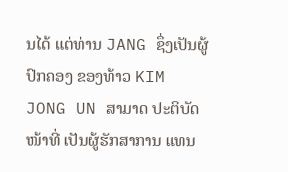ນໄດ້ ແຕ່ທ່ານ JANG ຊຶ່ງເປັນຜູ້ປົກຄອງ ຂອງທ້າວ KIM JONG UN ສາມາດ ປະຕິບັດໜ້າທີ່ ເປັນຜູ້ຮັກສາການ ແທນ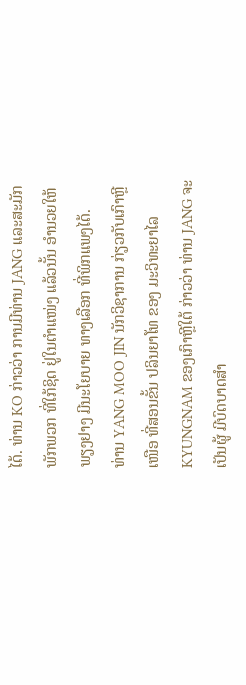ໄດ້. ທ່ານ KO ກ່າວວ່າ ການມີທ່ານ JANG ແລະສະມັກພັກພວກ ທີ່ໃກ້ຊິດ ຢູ່ໃນຕຳແໜ່ງ ແລ້ວນັ້ນ ອຳນວຍໃຫ້ ພຽງຢາງ ມີນະໂຍບາຍ ທາງເລືອກ ທີ່ພິກແພງໄດ້.
ທ່ານ YANG MOO JIN ນັກວິຊາການ ກ່ຽວກັບເກົາຫຼີເໜືອ ທີ່ສອນຂັ້ນ ປລິນຍາໂທ ຂອງ ມະວິທະຍາໄລ KYUNGNAM ຂອງເກົາຫຼີໃຕ້ ກ່າວວ່າ ທ່ານ JANG ຈະເປັນຜູ້ ມີບົດບາດສຳ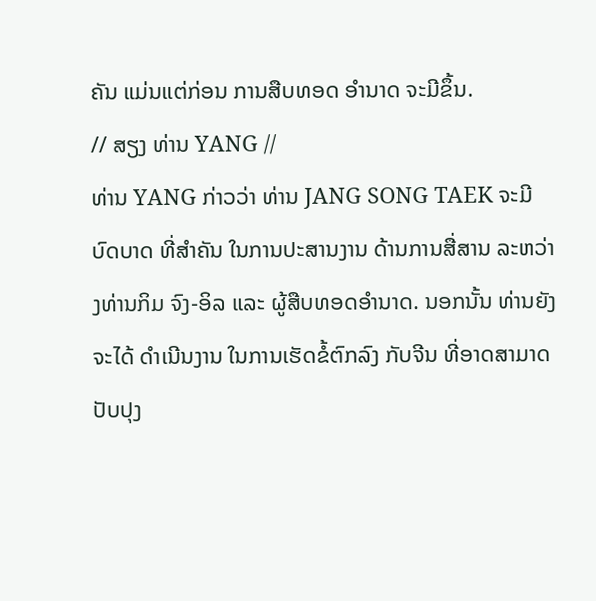ຄັນ ແມ່ນແຕ່ກ່ອນ ການສືບທອດ ອຳນາດ ຈະມີຂຶ້ນ.
// ສຽງ ທ່ານ YANG //
ທ່ານ YANG ກ່າວວ່າ ທ່ານ JANG SONG TAEK ຈະມີບົດບາດ ທີ່ສຳຄັນ ໃນການປະສານງານ ດ້ານການສື່ສານ ລະຫວ່າງທ່ານກິມ ຈົງ-ອິລ ແລະ ຜູ້ສືບທອດອຳນາດ. ນອກນັ້ນ ທ່ານຍັງຈະໄດ້ ດຳເນີນງານ ໃນການເຮັດຂໍ້ຕົກລົງ ກັບຈີນ ທີ່ອາດສາມາດ ປັບປຸງ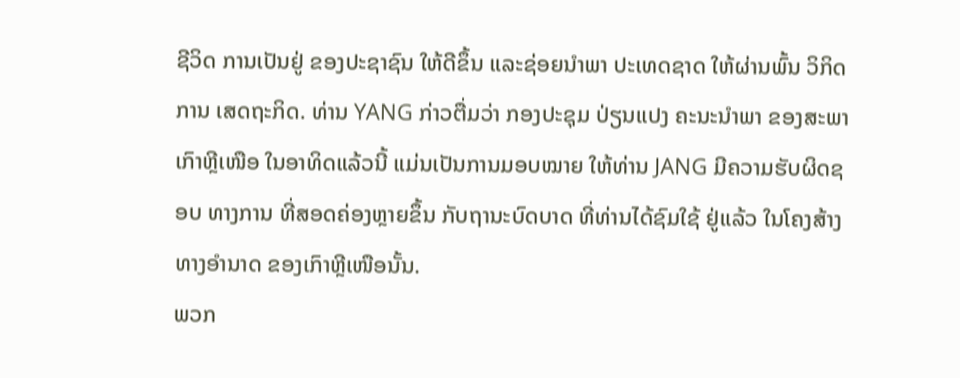ຊີວິດ ການເປັນຢູ່ ຂອງປະຊາຊົນ ໃຫ້ດີຂຶ້ນ ແລະຊ່ອຍນຳພາ ປະເທດຊາດ ໃຫ້ຜ່ານພົ້ນ ວິກິດການ ເສດຖະກິດ. ທ່ານ YANG ກ່າວຕື່ມວ່າ ກອງປະຊຸມ ປ່ຽນແປງ ຄະນະນຳພາ ຂອງສະພາ ເກົາຫຼີເໜືອ ໃນອາທິດແລ້ວນີ້ ແມ່ນເປັນການມອບໝາຍ ໃຫ້ທ່ານ JANG ມີຄວາມຮັບຜິດຊອບ ທາງການ ທີ່ສອດຄ່ອງຫຼາຍຂຶ້ນ ກັບຖານະບົດບາດ ທີ່ທ່ານໄດ້ຊົມໃຊ້ ຢູ່ແລ້ວ ໃນໂຄງສ້າງ ທາງອຳນາດ ຂອງເກົາຫຼີເໜືອນັ້ນ.
ພວກ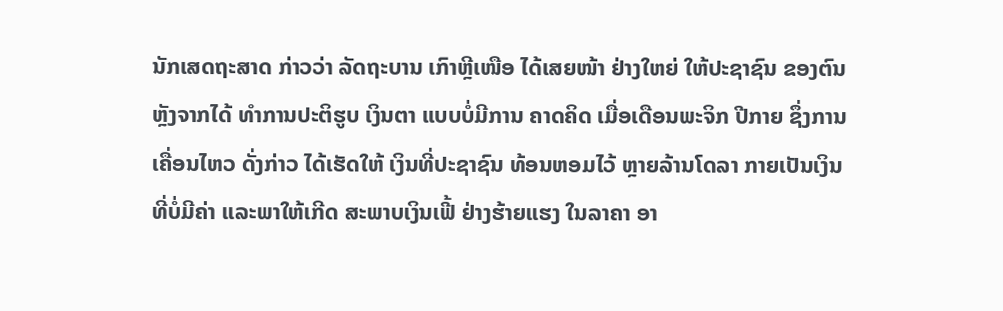ນັກເສດຖະສາດ ກ່າວວ່າ ລັດຖະບານ ເກົາຫຼີເໜືອ ໄດ້ເສຍໜ້າ ຢ່າງໃຫຍ່ ໃຫ້ປະຊາຊົນ ຂອງຕົນ ຫຼັງຈາກໄດ້ ທຳການປະຕິຮູບ ເງິນຕາ ແບບບໍ່ມີການ ຄາດຄິດ ເມື່ອເດືອນພະຈິກ ປີກາຍ ຊຶ່ງການເຄື່ອນໄຫວ ດັ່ງກ່າວ ໄດ້ເຮັດໃຫ້ ເງິນທີ່ປະຊາຊົນ ທ້ອນຫອມໄວ້ ຫຼາຍລ້ານໂດລາ ກາຍເປັນເງິນ ທີ່ບໍ່ມີຄ່າ ແລະພາໃຫ້ເກີດ ສະພາບເງິນເຟີ້ ຢ່າງຮ້າຍແຮງ ໃນລາຄາ ອາ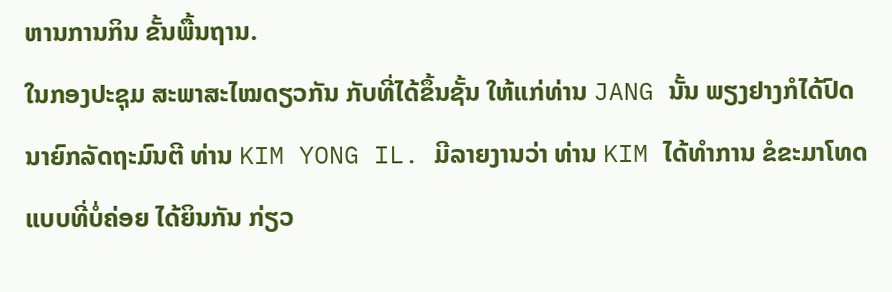ຫານການກິນ ຂັ້ນພື້ນຖານ.
ໃນກອງປະຊຸມ ສະພາສະໄໝດຽວກັນ ກັບທີ່ໄດ້ຂຶ້ນຊັ້ນ ໃຫ້ແກ່ທ່ານ JANG ນັ້ນ ພຽງຢາງກໍໄດ້ປົດ ນາຍົກລັດຖະມົນຕີ ທ່ານ KIM YONG IL. ມີລາຍງານວ່າ ທ່ານ KIM ໄດ້ທຳການ ຂໍຂະມາໂທດ ແບບທີ່ບໍ່ຄ່ອຍ ໄດ້ຍິນກັນ ກ່ຽວ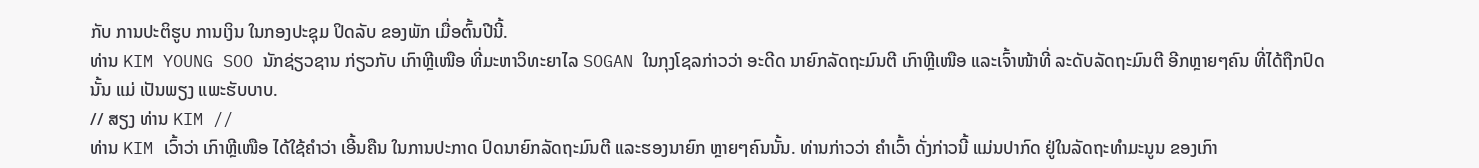ກັບ ການປະຕິຮູບ ການເງິນ ໃນກອງປະຊຸມ ປິດລັບ ຂອງພັກ ເມື່ອຕົ້ນປີນີ້.
ທ່ານ KIM YOUNG SOO ນັກຊ່ຽວຊານ ກ່ຽວກັບ ເກົາຫຼີເໜືອ ທີ່ມະຫາວິທະຍາໄລ SOGAN ໃນກຸງໂຊລກ່າວວ່າ ອະດີດ ນາຍົກລັດຖະມົນຕີ ເກົາຫຼີເໜືອ ແລະເຈົ້າໜ້າທີ່ ລະດັບລັດຖະມົນຕີ ອີກຫຼາຍໆຄົນ ທີ່ໄດ້ຖືກປົດນັ້ນ ແມ່ ເປັນພຽງ ແພະຮັບບາບ.
// ສຽງ ທ່ານ KIM //
ທ່ານ KIM ເວົ້າວ່າ ເກົາຫຼີເໜືອ ໄດ້ໃຊ້ຄຳວ່າ ເອີ້ນຄືນ ໃນການປະກາດ ປົດນາຍົກລັດຖະມົນຕີ ແລະຮອງນາຍົກ ຫຼາຍໆຄົນນັ້ນ. ທ່ານກ່າວວ່າ ຄຳເວົ້າ ດັ່ງກ່າວນີ້ ແມ່ນປາກົດ ຢູ່ໃນລັດຖະທຳມະນູນ ຂອງເກົາ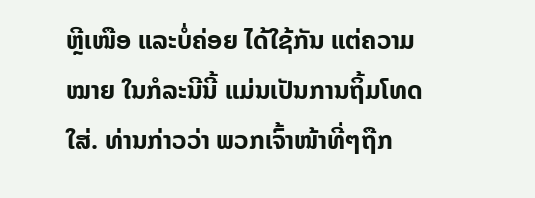ຫຼີເໜືອ ແລະບໍ່ຄ່ອຍ ໄດ້ໃຊ້ກັນ ແຕ່ຄວາມໝາຍ ໃນກໍລະນີນີ້ ແມ່ນເປັນການຖິ້ມໂທດ ໃສ່. ທ່ານກ່າວວ່າ ພວກເຈົ້າໜ້າທີ່ໆຖືກ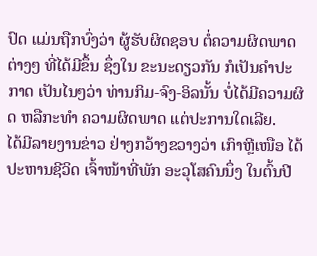ປົດ ແມ່ນຖືກບົ່ງວ່າ ຜູ້ຮັບຜິດຊອບ ຕໍ່ຄວາມຜິດພາດຕ່າງໆ ທີ່ໄດ້ມີຂຶ້ນ ຊຶ່ງໃນ ຂະນະດຽວກັນ ກໍເປັນຄຳປະກາດ ເປັນໄນໆວ່າ ທ່ານກິມ-ຈົງ-ອິລນັ້ນ ບໍ່ໄດ້ມີຄວາມຜິດ ຫລືກະທຳ ຄວາມຜິດພາດ ແຕ່ປະການໃດເລີຍ.
ໄດ້ມີລາຍງານຂ່າວ ຢ່າງກວ້າງຂວາງວ່າ ເກົາຫຼີເໜືອ ໄດ້ປະຫານຊີວິດ ເຈົ້າໜ້າທີ່ພັກ ອະວຸໂສຄົນນຶ່ງ ໃນຕົ້ນປີ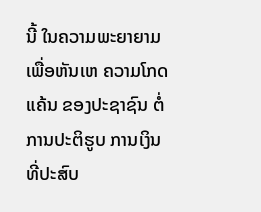ນີ້ ໃນຄວາມພະຍາຍາມ ເພື່ອຫັນເຫ ຄວາມໂກດແຄ້ນ ຂອງປະຊາຊົນ ຕໍ່ການປະຕິຮູບ ການເງິນ ທີ່ປະສົບ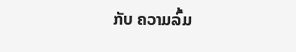ກັບ ຄວາມລົ້ມ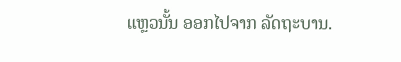ແຫຼວນັ້ນ ອອກໄປຈາກ ລັດຖະບານ.